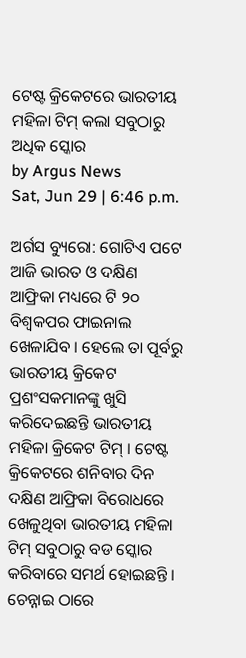ଟେଷ୍ଟ କ୍ରିକେଟରେ ଭାରତୀୟ ମହିଳା ଟିମ୍ କଲା ସବୁଠାରୁ ଅଧିକ ସ୍କୋର
by Argus News
Sat, Jun 29 | 6:46 p.m.

ଅର୍ଗସ ବ୍ୟୁରୋ: ଗୋଟିଏ ପଟେ ଆଜି ଭାରତ ଓ ଦକ୍ଷିଣ ଆଫ୍ରିକା ମଧ୍ୟରେ ଟି ୨୦ ବିଶ୍ୱକପର ଫାଇନାଲ ଖେଳାଯିବ । ହେଲେ ତା ପୂର୍ବରୁ ଭାରତୀୟ କ୍ରିକେଟ ପ୍ରଶଂସକମାନଙ୍କୁ ଖୁସି କରିଦେଇଛନ୍ତି ଭାରତୀୟ ମହିଳା କ୍ରିକେଟ ଟିମ୍ । ଟେଷ୍ଟ କ୍ରିକେଟରେ ଶନିବାର ଦିନ ଦକ୍ଷିଣ ଆଫ୍ରିକା ବିରୋଧରେ ଖେଳୁଥିବା ଭାରତୀୟ ମହିଳା ଟିମ୍ ସବୁଠାରୁ ବଡ ସ୍କୋର କରିବାରେ ସମର୍ଥ ହୋଇଛନ୍ତି । ଚେନ୍ନାଇ ଠାରେ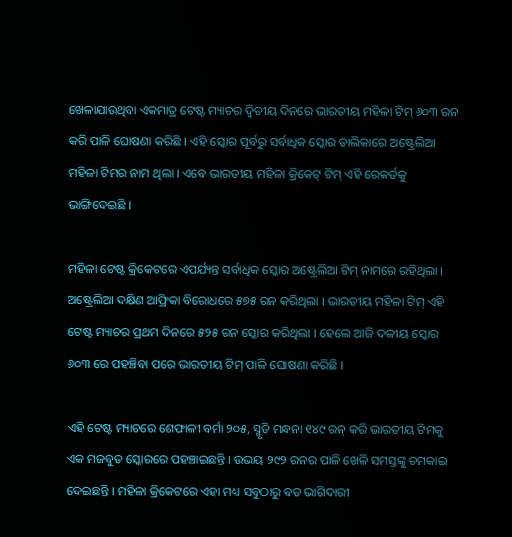ଖେଳାଯାଉଥିବା ଏକମାତ୍ର ଟେଷ୍ଟ ମ୍ୟାଚର ଦ୍ୱିତୀୟ ଦିନରେ ଭାରତୀୟ ମହିଳା ଟିମ୍ ୬୦୩ ରନ କରି ପାଳି ଘୋଷଣା କରିଛି । ଏହି ସ୍କୋର ପୂର୍ବରୁ ସର୍ବାଧିକ ସ୍କୋର ତାଲିକାରେ ଅଷ୍ଟ୍ରେଲିଆ ମହିଳା ଟିମର ନାମ ଥିଲା । ଏବେ ଭାରତୀୟ ମହିଳା କ୍ରିକେଟ୍ ଟିମ୍ ଏହି ରେକର୍ଡକୁ ଭାଙ୍ଗିଦେଇଛି ।

ମହିଳା ଟେଷ୍ଟ କ୍ରିକେଟରେ ଏପର୍ଯ୍ୟନ୍ତ ସର୍ବାଧିକ ସ୍କୋର ଅଷ୍ଟ୍ରେଲିଆ ଟିମ୍ ନାମରେ ରହିଥିଲା । ଅଷ୍ଟ୍ରେଲିଆ ଦକ୍ଷିଣ ଆଫ୍ରିକା ବିରୋଧରେ ୫୭୫ ରନ କରିଥିଲା । ଭାରତୀୟ ମହିଳା ଟିମ୍ ଏହି ଟେଷ୍ଟ ମ୍ୟାଚର ପ୍ରଥମ ଦିନରେ ୫୨୫ ରନ ସ୍କୋର କରିଥିଲା । ହେଲେ ଆଜି ଦଳୀୟ ସ୍କୋର ୬୦୩ ରେ ପହଞ୍ଚିବା ପରେ ଭାରତୀୟ ଟିମ୍ ପାଳି ଘୋଷଣା କରିଛି ।

ଏହି ଟେଷ୍ଟ ମ୍ୟାଚରେ ଶେଫାଳୀ ବର୍ମା ୨୦୫, ସ୍ମୃତି ମନ୍ଧନା ୧୪୯ ରନ୍ କରି ଭାରତୀୟ ଟିମକୁ ଏକ ମଜବୁତ ସ୍କୋରରେ ପହଞ୍ଚାଇଛନ୍ତି । ଉଭୟ ୨୯୨ ରନର ପାଳି ଖେଳି ସମସ୍ତଙ୍କୁ ଚମକାଇ ଦେଇଛନ୍ତି । ମହିଳା କ୍ରିକେଟରେ ଏହା ମଧ୍ୟ ସବୁଠାରୁ ବଡ ଭାଗିଦାରୀ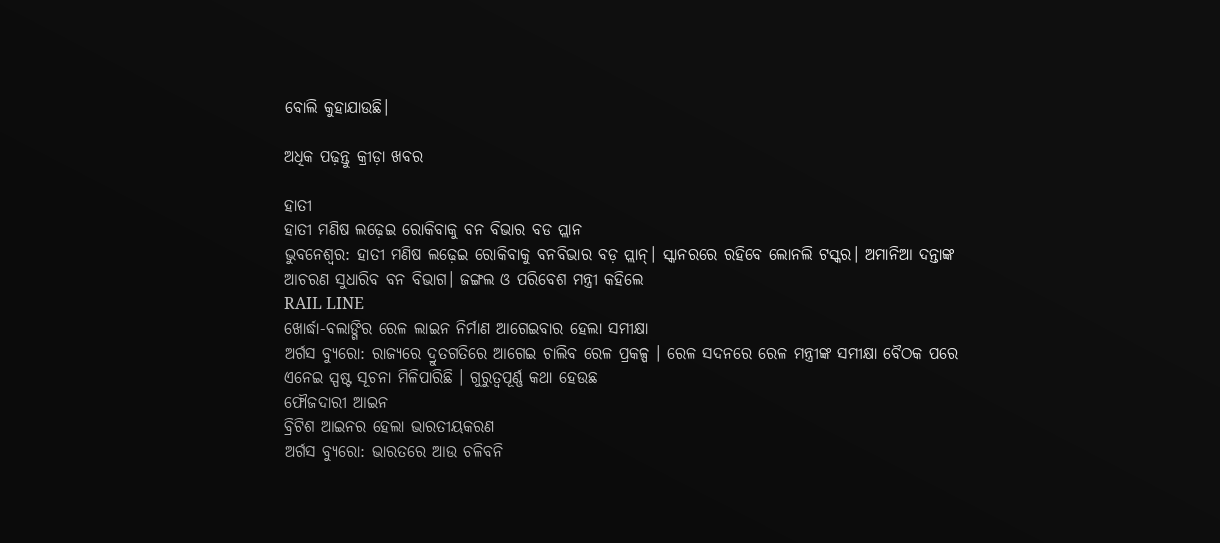ବୋଲି କୁହାଯାଉଛି।

ଅଧିକ ପଢ଼ନ୍ତୁ କ୍ରୀଡ଼ା ଖବର

ହାତୀ
ହାତୀ ମଣିଷ ଲଢ଼େଇ ରୋକିବାକୁ ବନ ବିଭାର ବଡ ପ୍ଲାନ
ଭୁବନେଶ୍ୱର: ହାତୀ ମଣିଷ ଲଢ଼େଇ ରୋକିବାକୁ ବନବିଭାର ବଡ଼ ପ୍ଲାନ୍। ସ୍କାନରରେ ରହିବେ ଲୋନଲି ଟସ୍କର। ଅମାନିଆ ଦନ୍ତାଙ୍କ ଆଚରଣ ସୁଧାରିବ ବନ ବିଭାଗ। ଜଙ୍ଗଲ ଓ ପରିବେଶ ମନ୍ତ୍ରୀ କହିଲେ
RAIL LINE
ଖୋର୍ଦ୍ଧା-ବଲାଙ୍ଗିର ରେଳ ଲାଇନ ନିର୍ମାଣ ଆଗେଇବାର ହେଲା ସମୀକ୍ଷା
ଅର୍ଗସ ବ୍ୟୁରୋ: ରାଜ୍ୟରେ ଦ୍ରୁତଗତିରେ ଆଗେଇ ଚାଲିବ ରେଳ ପ୍ରକଳ୍ପ । ରେଳ ସଦନରେ ରେଳ ମନ୍ତ୍ରୀଙ୍କ ସମୀକ୍ଷା ବୈଠକ ପରେ ଏନେଇ ସ୍ପଷ୍ଟ ସୂଚନା ମିଳିପାରିଛି । ଗୁରୁତ୍ବପୂର୍ଣ୍ଣ କଥା ହେଉଛ
ଫୌଜଦାରୀ ଆଇନ
ବ୍ରିଟିଶ ଆଇନର ହେଲା ଭାରତୀୟକରଣ
ଅର୍ଗସ ବ୍ୟୁରୋ: ଭାରତରେ ଆଉ ଚଳିବନି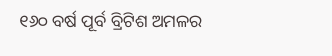୧୬୦ ବର୍ଷ ପୂର୍ବ ବ୍ରିଟିଶ ଅମଳର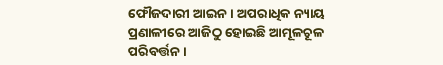ଫୌଜଦାରୀ ଆଇନ । ଅପରାଧିକ ନ୍ୟାୟ ପ୍ରଣାଳୀରେ ଆଜିଠୁ ହୋଇଛି ଆମୂଳଚୂଳ ପରିବର୍ତ୍ତନ ।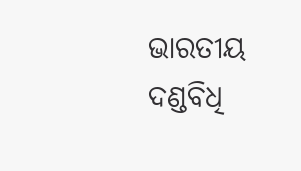ଭାରତୀୟ ଦଣ୍ଡବିଧି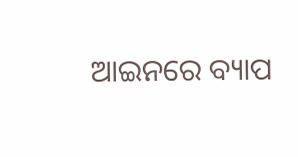ଆଇନରେ ବ୍ୟାପ